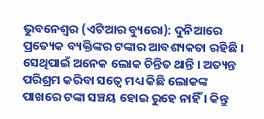ଭୁବନେଶ୍ୱର (ଏଟିଆର ବ୍ୟୁରୋ): ଦୁନିଆରେ ପ୍ରତ୍ୟେକ ବ୍ୟକ୍ତିଙ୍କର ଟଙ୍କାର ଆବଶ୍ୟକତା ରହିଛି । ସେଥିପାଇଁ ଅନେକ ଲୋକ ଚିନ୍ତିତ ଥାନ୍ତି । ଅତ୍ୟନ୍ତ ପରିଶ୍ରମ କରିବା ସତ୍ୱେ ମଧ୍ୟ କିଛି ଲୋକଙ୍କ ପାଖରେ ଟଙ୍କା ସଞ୍ଚୟ ହୋଇ ରୁହେ ନାହିଁ । କିନ୍ତୁ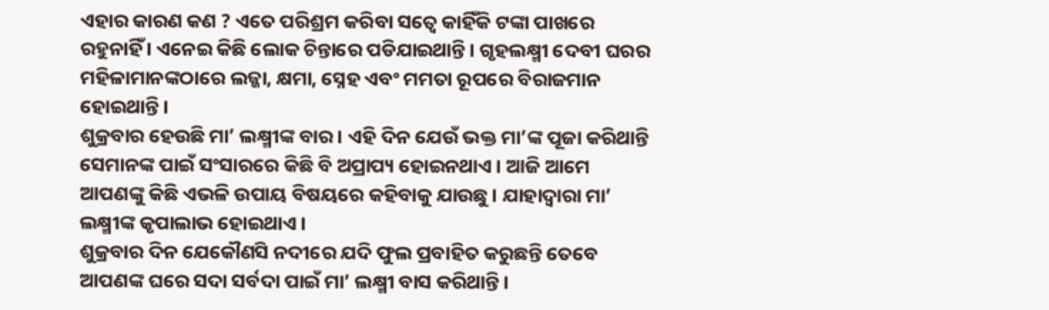ଏହାର କାରଣ କଣ ? ଏତେ ପରିଶ୍ରମ କରିବା ସତ୍ୱେ କାହିଁକି ଟଙ୍କା ପାଖରେ ରହୁନାହିଁ । ଏନେଇ କିଛି ଲୋକ ଚିନ୍ତାରେ ପଡିଯାଇଥାନ୍ତି । ଗୃହଲକ୍ଷ୍ମୀ ଦେବୀ ଘରର ମହିଳାମାନଙ୍କଠାରେ ଲଜ୍ଜା, କ୍ଷମା, ସ୍ନେହ ଏବଂ ମମତା ରୂପରେ ବିରାଜମାନ ହୋଇଥାନ୍ତି ।
ଶୁକ୍ରବାର ହେଉଛି ମା’ ଲକ୍ଷ୍ମୀଙ୍କ ବାର । ଏହି ଦିନ ଯେଉଁ ଭକ୍ତ ମା’ଙ୍କ ପୂଜା କରିଥାନ୍ତି ସେମାନଙ୍କ ପାଇଁ ସଂସାରରେ କିଛି ବି ଅପ୍ରାପ୍ୟ ହୋଇନଥାଏ । ଆଜି ଆମେ ଆପଣଙ୍କୁ କିଛି ଏଭଳି ଉପାୟ ବିଷୟରେ କହିବାକୁ ଯାଉଛୁ । ଯାହାଦ୍ୱାରା ମା’ ଲକ୍ଷ୍ମୀଙ୍କ କୃପାଲାଭ ହୋଇଥାଏ ।
ଶୁକ୍ରବାର ଦିନ ଯେକୌଣସି ନଦୀରେ ଯଦି ଫୁଲ ପ୍ରବାହିତ କରୁଛନ୍ତି ତେବେ ଆପଣଙ୍କ ଘରେ ସଦା ସର୍ବଦା ପାଇଁ ମା’ ଲକ୍ଷ୍ମୀ ବାସ କରିଥାନ୍ତି ।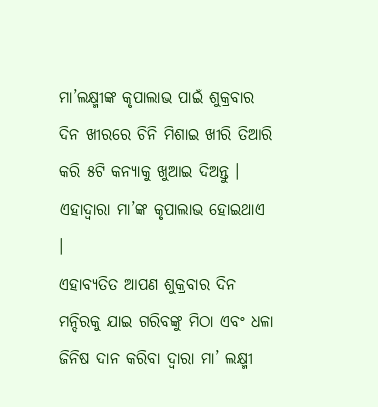ମା’ଲକ୍ଷ୍ମୀଙ୍କ କୃପାଲାଭ ପାଇଁ ଶୁକ୍ରବାର ଦିନ ଖୀରରେ ଚିନି ମିଶାଇ ଖୀରି ତିଆରି କରି ୫ଟି କନ୍ୟାକୁ ଖୁଆଇ ଦିଅନ୍ତୁ । ଏହାଦ୍ୱାରା ମା’ଙ୍କ କୃପାଲାଭ ହୋଇଥାଏ ।
ଏହାବ୍ୟତିତ ଆପଣ ଶୁକ୍ରବାର ଦିନ ମନ୍ଦିରକୁ ଯାଇ ଗରିବଙ୍କୁ ମିଠା ଏବଂ ଧଳା ଜିନିଷ ଦାନ କରିବା ଦ୍ୱାରା ମା’ ଲକ୍ଷ୍ମୀ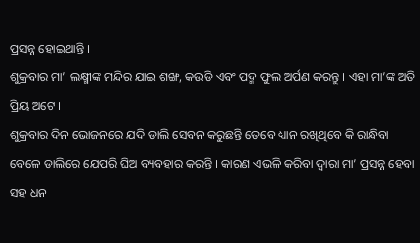ପ୍ରସନ୍ନ ହୋଇଥାନ୍ତି ।
ଶୁକ୍ରବାର ମା’ ଲକ୍ଷ୍ମୀଙ୍କ ମନ୍ଦିର ଯାଇ ଶଙ୍ଖ, କଉଡି ଏବଂ ପଦ୍ମ ଫୁଲ ଅର୍ପଣ କରନ୍ତୁ । ଏହା ମା’ଙ୍କ ଅତି ପ୍ରିୟ ଅଟେ ।
ଶୁକ୍ରବାର ଦିନ ଭୋଜନରେ ଯଦି ଡାଲି ସେବନ କରୁଛନ୍ତି ତେବେ ଧ୍ୟାନ ରଖିଥିବେ କି ରାନ୍ଧିବା ବେଳେ ଡାଲିରେ ଯେପରି ଘିଅ ବ୍ୟବହାର କରନ୍ତି । କାରଣ ଏଭଳି କରିବା ଦ୍ୱାରା ମା’ ପ୍ରସନ୍ନ ହେବା ସହ ଧନ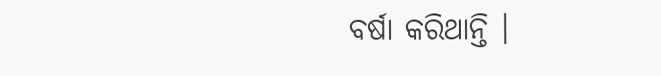ବର୍ଷା କରିଥାନ୍ତି ।